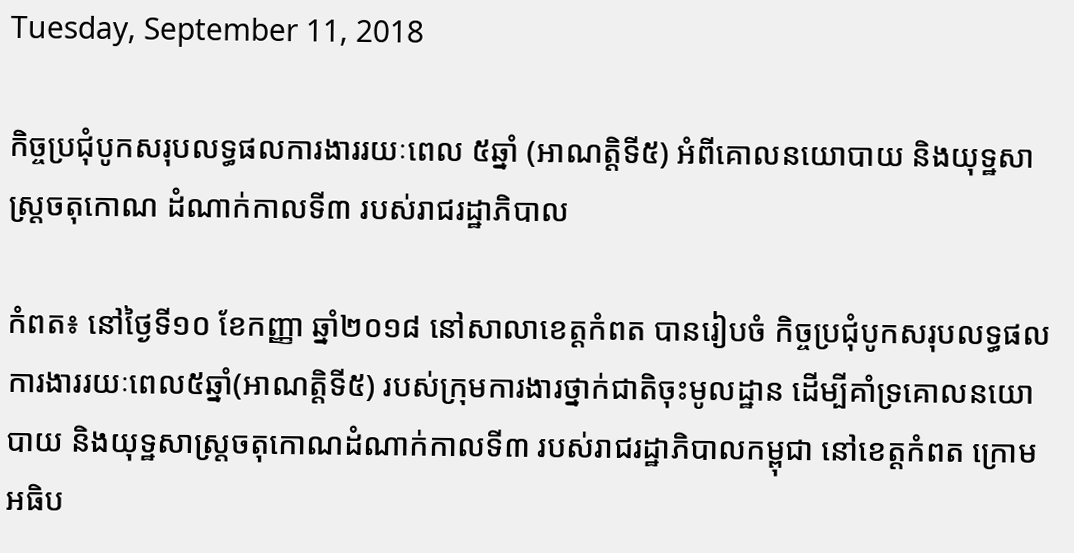Tuesday, September 11, 2018

កិច្ចប្រជុំបូកសរុបលទ្ធផលការងាររយៈពេល ៥ឆ្នាំ (អាណត្តិទី៥) អំពីគោលនយោបាយ និងយុទ្ឋសាស្ត្រចតុកោណ ដំណាក់កាលទី៣ របស់រាជរដ្ឋាភិបាល

កំពត៖ នៅថ្ងៃទី១០ ខែកញ្ញា ឆ្នាំ២០១៨ នៅសាលាខេត្តកំពត បានរៀបចំ កិច្ចប្រជុំបូកសរុបលទ្ធផលការងាររយៈពេល៥ឆ្នាំ(អាណត្តិទី៥) របស់ក្រុមការងារថ្នាក់ជាតិចុះមូលដ្ឋាន ដើម្បីគាំទ្រគោលនយោបាយ និងយុទ្ឋសាស្ត្រចតុកោណដំណាក់កាលទី៣ របស់រាជរដ្ឋាភិបាលកម្ពុជា នៅខេត្តកំពត ក្រោមអធិប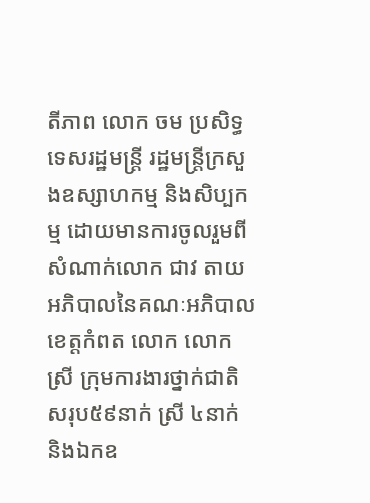តីភាព លោក ចម ប្រសិទ្ធ ទេសរដ្ឋមន្ត្រី រដ្ឋមន្ត្រីក្រសួងឧស្សាហកម្ម និងសិប្បកម្ម ដោយមានការចូលរួមពី សំណាក់លោក ជាវ តាយ អភិបាលនៃគណៈអភិបាលខេត្តកំពត លោក លោកស្រី ក្រុមការងារថ្នាក់ជាតិ សរុប៥៩នាក់ ស្រី ៤នាក់ និងឯកឧ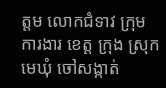ត្តម លោកជំទាវ ក្រុមការងារ ខេត្ត ក្រុង ស្រុក មេឃុំ ចៅសង្កាត់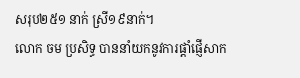សរុប២៥១ នាក់ ស្រី១៩នាក់។
លោក ចម ប្រសិទ្ធ បាននាំយកនូវការផ្តាំផ្ញើសាក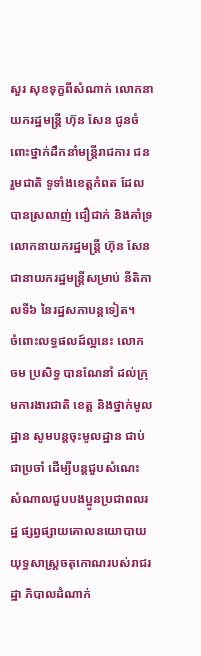សួរ សុខទុក្ខពីសំណាក់ លោកនាយករដ្ឋមន្រ្តី ហ៊ុន សែន ជូនចំពោះថ្នាក់ដឹកនាំមន្រ្តីរាជការ ជនរួមជាតិ ទូទាំងខេត្តកំពត ដែលបានស្រលាញ់ ជឿជាក់ និងគាំទ្រ លោកនាយករដ្ឋមន្រ្តី ហ៊ុន សែន ជានាយករដ្ឋមន្រ្តីសម្រាប់ នីតិកាលទី៦ នៃរដ្ឋសភាបន្តទៀត។
ចំពោះលទ្ធផលដ៍ល្អនេះ លោក ចម ប្រសិទ្ធ បានណែនាំ ដល់ក្រុមការងារជាតិ ខេត្ត និងថ្នាក់មូលដ្ឋាន សូមបន្តចុះមូលដ្ឋាន ជាប់ជាប្រចាំ ដេីម្បីបន្តជួបសំណេះ សំណាលជួបបងប្អូនប្រជាពលរដ្ឋ ផ្សព្វផ្សាយគោលនយោបាយ យុទ្ធសាស្រ្តចតុកោណរបស់រាជរដ្ឋា ភិបាលដំណាក់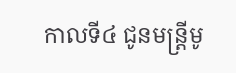កាលទី៤ ជូនមន្រ្តីមូ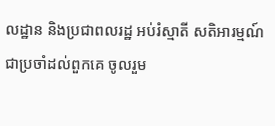លដ្ឋាន និងប្រជាពលរដ្ឋ អប់រំស្មាតី សតិអារម្មណ៍ជាប្រចាំដល់ពួកគេ ចូលរួម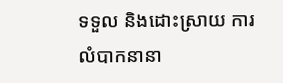ទទួល និងដោះស្រាយ ការលំបាកនានា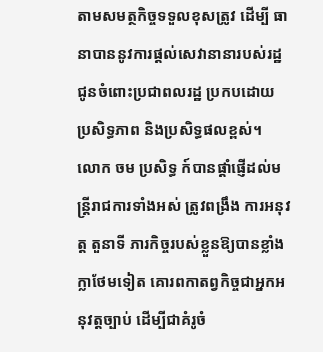តាមសមត្ថកិច្ចទទួលខុសត្រូវ ដើម្បី ធានាបាននូវការផ្តល់សេវានានារបស់រដ្ឋ ជូនចំពោះប្រជាពលរដ្ឋ ប្រកបដោយ ប្រសិទ្ធភាព និងប្រសិទ្ធផលខ្ពស់។
លោក ចម ប្រសិទ្ធ ក៍បានផ្តាំផ្ញើដល់មន្រ្តីរាជការទាំងអស់ ត្រូវពង្រឹង ការអនុវត្ត តួនាទី ភារកិច្ចរបស់ខ្លួនឱ្យបានខ្លាំងក្លាថែមទៀត គោរពកាតព្វកិច្ចជាអ្នកអនុវត្តច្បាប់ ដើម្បីជាគំរូចំ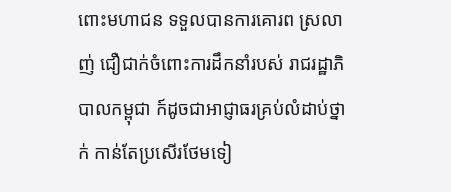ពោះមហាជន ទទួលបានការគោរព ស្រលាញ់ ជឿជាក់ចំពោះការដឹកនាំរបស់ រាជរដ្ឋាភិបាលកម្ពុជា ក៍ដូចជាអាជ្ញាធរគ្រប់លំដាប់ថ្នាក់ កាន់តែប្រសើរថែមទៀ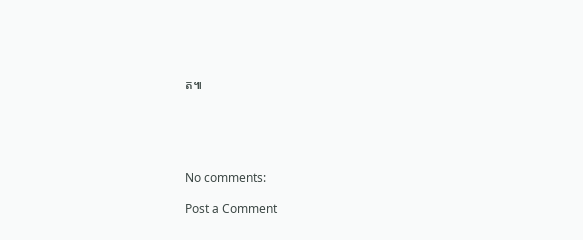ត៕





No comments:

Post a Comment